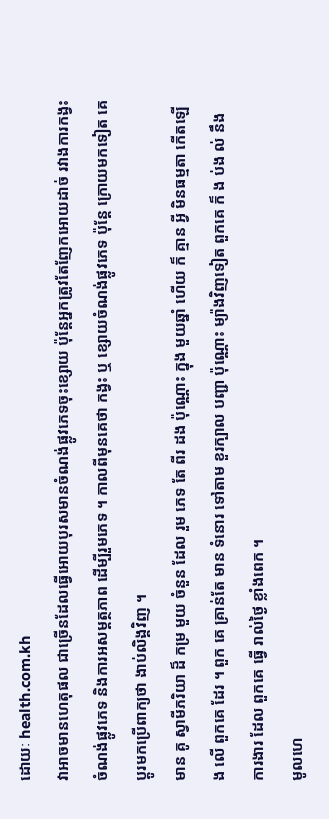ដោយៈ health.com.kh
វាអាចមានហេតុផល ជាច្រើនដែលធ្វើអោយបុរសមានចំណង់ផ្លូវភេទចុះខ្សោយ ប៉ុន្តែអ្នកត្រូវតែញែកអោយដាច់ រវាងការកង្វះចំណង់ផ្លូវភេទ និងការអសម្តត្ថភាព ដើម្បីរួមភេទ ។ កាលពីមុនគេថា កង្វះ ឬ ខ្សោយចំណង់ផ្លូវភេទ ប៉ុន្តែ ក្រោយមកទៀត គេប្តូរមកប្រើពាក្យថា ងាប់លិង្គវិញ ។
មាន គូ ស្វាមីភរិយា ដ៏ កម្រ មួយ ចំនួន ដែល រួម ភេទ តែ ពីរ ដង ប៉ុណ្ណោះ ក្នុង មួយឆ្នាំ ហើយ ក៏ គ្មាន អ្វី មិនធម្មតា កើតឡើង លើ ពួកគេ ដែរ ។ ពួក គេ គ្រាន់តែ មាន ទំនោរ ទៅតាម ខួរក្បាល បញ្ជា ប៉ុណ្ណោះ ម្យ៉ាងវិញទៀត ពួកគេ ក៏ ង ប់ង ល់ នឹង ការងារ ដែល ពួកគេ ធ្វើ រាល់ថ្ងៃ ខ្លាំងពេក ។
មូលហេ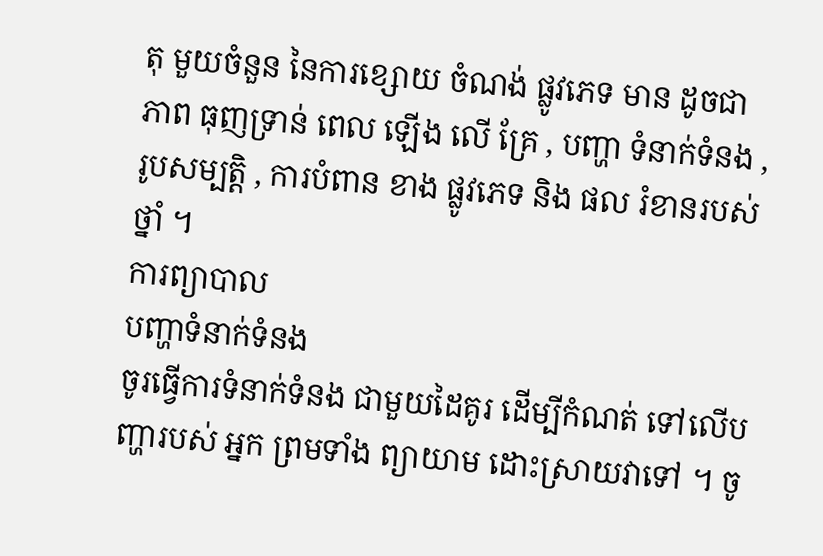តុ មួយចំនួន នៃការខ្សោយ ចំណង់ ផ្លូវភេទ មាន ដូចជា ភាព ធុញទ្រាន់ ពេល ឡើង លើ គ្រែ , បញ្ហា ទំនាក់ទំនង , រូបសម្បត្តិ , ការបំពាន ខាង ផ្លូវភេទ និង ផល រំខានរបស់ថ្នាំ ។
ការព្យាបាល
បញ្ហាទំនាក់ទំនង
ចូរធ្វើការទំនាក់ទំនង ជាមួយដៃគូរ ដើម្បីកំណត់ ទៅលើបញ្ហារបស់ អ្នក ព្រមទាំង ព្យាយាម ដោះស្រាយវាទៅ ។ ចូ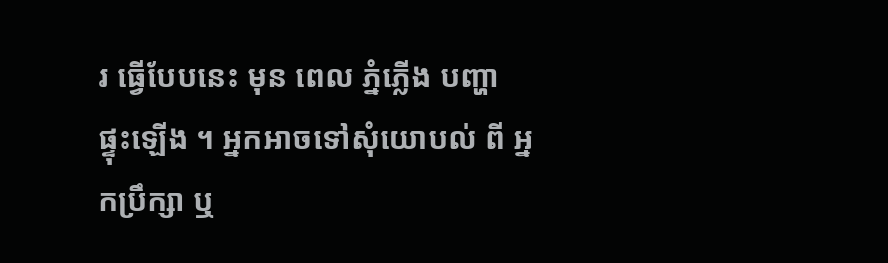រ ធ្វើបែបនេះ មុន ពេល ភ្នំភ្លើង បញ្ហា ផ្ទុះឡើង ។ អ្នកអាចទៅសុំយោបល់ ពី អ្នកប្រឹក្សា ឬ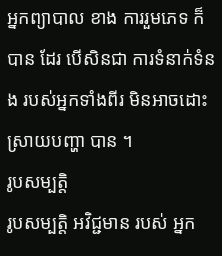អ្នកព្យាបាល ខាង ការរួមភេទ ក៏ បាន ដែរ បើសិនជា ការទំនាក់ទំនង របស់អ្នកទាំងពីរ មិនអាចដោះស្រាយបញ្ហា បាន ។
រូបសម្បត្តិ
រូបសម្បត្តិ អវិជ្ជមាន របស់ អ្នក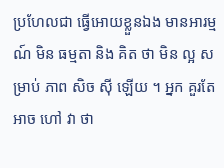ប្រហែលជា ធ្វើអោយខ្លួនឯង មានអារម្មណ៍ មិន ធម្មតា និង គិត ថា មិន ល្អ សម្រាប់ ភាព សិច ស៊ី ឡើយ ។ អ្នក គួរតែ អាច ហៅ វា ថា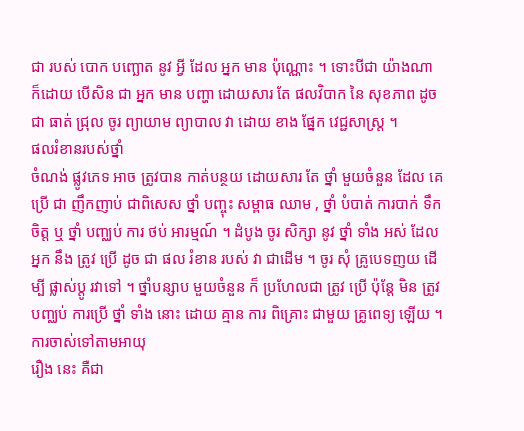ជា របស់ បោក បញ្ឆោត នូវ អ្វី ដែល អ្នក មាន ប៉ុណ្ណោះ ។ ទោះបីជា យ៉ាងណា ក៏ដោយ បើសិន ជា អ្នក មាន បញ្ហា ដោយសារ តែ ផលវិបាក នៃ សុខភាព ដូចជា ធាត់ ជ្រុល ចូរ ព្យាយាម ព្យាបាល វា ដោយ ខាង ផ្នែក វេជ្ជសាស្ត្រ ។
ផលរំខានរបស់ថ្នាំ
ចំណង់ ផ្លូវភេទ អាច ត្រូវបាន កាត់បន្ថយ ដោយសារ តែ ថ្នាំ មួយចំនួន ដែល គេ ប្រើ ជា ញឹកញាប់ ជាពិសេស ថ្នាំ បញ្ចុះ សម្ពាធ ឈាម , ថ្នាំ បំបាត់ ការបាក់ ទឹកចិត្ត ឬ ថ្នាំ បញ្ឈប់ ការ ថប់ អារម្មណ៍ ។ ដំបូង ចូរ សិក្សា នូវ ថ្នាំ ទាំង អស់ ដែល អ្នក នឹង ត្រូវ ប្រើ ដូច ជា ផល រំខាន របស់ វា ជាដើម ។ ចូរ សុំ គ្រូបេទញយ ដើម្បី ផ្លាស់ប្តូ រវាទៅ ។ ថ្នាំបន្សាប មួយចំនួន ក៏ ប្រហែលជា ត្រូវ ប្រើ ប៉ុន្តែ មិន ត្រូវ បញ្ឈប់ ការប្រើ ថ្នាំ ទាំង នោះ ដោយ គ្មាន ការ ពិគ្រោះ ជាមួយ គ្រូពេទ្យ ឡើយ ។
ការចាស់ទៅតាមអាយុ
រឿង នេះ គឺជា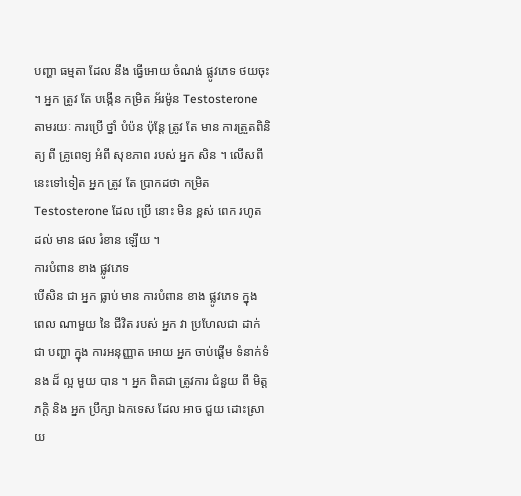បញ្ហា ធម្មតា ដែល នឹង ធ្វើអោយ ចំណង់ ផ្លូវភេទ ថយចុះ ។ អ្នក ត្រូវ តែ បង្កើន កម្រិត អ័រម៉ូន Testosterone តាមរយៈ ការប្រើ ថ្នាំ បំប៉ន ប៉ុន្តែ ត្រូវ តែ មាន ការត្រួតពិនិត្យ ពី គ្រូពេទ្យ អំពី សុខភាព របស់ អ្នក សិន ។ លើសពីនេះទៅទៀត អ្នក ត្រូវ តែ ប្រាកដថា កម្រិត Testosterone ដែល ប្រើ នោះ មិន ខ្ពស់ ពេក រហូត ដល់ មាន ផល រំខាន ឡើយ ។
ការបំពាន ខាង ផ្លូវភេទ
បើសិន ជា អ្នក ធ្លាប់ មាន ការបំពាន ខាង ផ្លូវភេទ ក្នុង ពេល ណាមួយ នៃ ជីវិត របស់ អ្នក វា ប្រហែលជា ដាក់ ជា បញ្ហា ក្នុង ការអនុញ្ញាត អោយ អ្នក ចាប់ផ្តើម ទំនាក់ទំនង ដ៏ ល្អ មួយ បាន ។ អ្នក ពិតជា ត្រូវការ ជំនួយ ពី មិត្តភក្តិ និង អ្នក ប្រឹក្សា ឯកទេស ដែល អាច ជួយ ដោះស្រាយ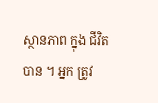ស្ថានភាព ក្នុង ជីវិត បាន ។ អ្នក ត្រូវ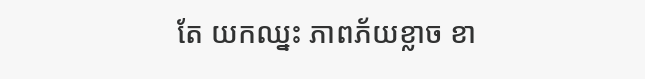តែ យកឈ្នះ ភាពភ័យខ្លាច ខា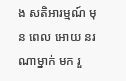ង សតិអារម្មណ៍ មុន ពេល អោយ នរណាម្នាក់ មក រួ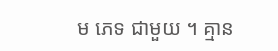ម ភេទ ជាមួយ ។ គ្មាន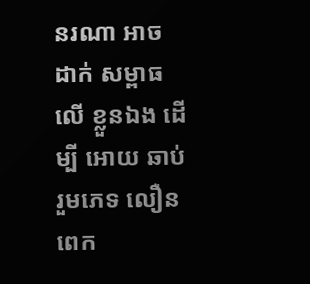នរណា អាច ដាក់ សម្ពាធ លើ ខ្លួនឯង ដើម្បី អោយ ឆាប់ រួមភេទ លឿន ពេក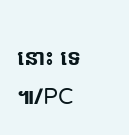នោះ ទេ ៕/PC